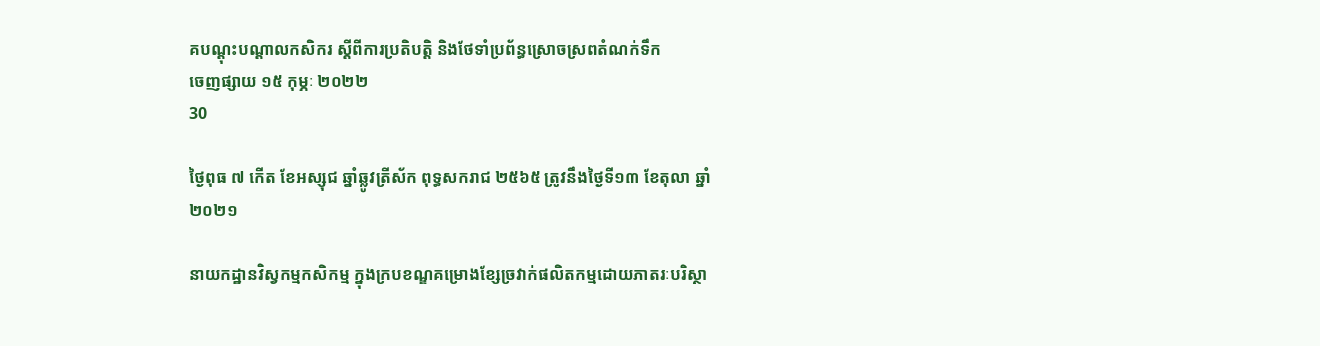គបណ្ដុះបណ្ដាលកសិករ ស្តីពីការប្រតិបត្តិ និងថែទាំប្រព័ន្ធស្រោចស្រពតំណក់ទឹក
ចេញផ្សាយ ១៥ កុម្ភៈ ២០២២
30

ថ្ងៃពុធ ៧ កើត ខែអស្សុជ ឆ្នាំឆ្លូវត្រីស័ក ពុទ្ធសករាជ ២៥៦៥ ត្រូវនឹងថ្ងៃទី១៣ ខែតុលា ឆ្នាំ២០២១

នាយកដ្ឋានវិស្វកម្មកសិកម្ម ក្នុងក្របខណ្ឌគម្រោងខ្សែច្រវាក់ផលិតកម្មដោយភាតរៈបរិស្ថា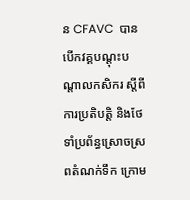ន CFAVC  បានបើកវគ្គបណ្ដុះបណ្ដាលកសិករ ស្តីពីការប្រតិបត្តិ និងថែទាំប្រព័ន្ធស្រោចស្រពតំណក់ទឹក ក្រោម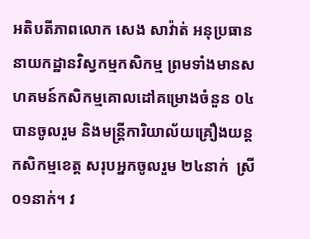អតិបតីភាពលោក សេង សាវ៉ាត់ អនុប្រធាននាយកដ្ឋានវិស្វកម្មកសិកម្ម ព្រមទាំងមានសហគមន៍កសិកម្មគោលដៅគម្រោងចំនួន ០៤ បានចូលរួម និងមន្រ្តីការិយាល័យគ្រឿងយន្តកសិកម្មខេត្ត សរុបអ្នកចូលរួម ២៤នាក់  ស្រី  ០១នាក់។ វ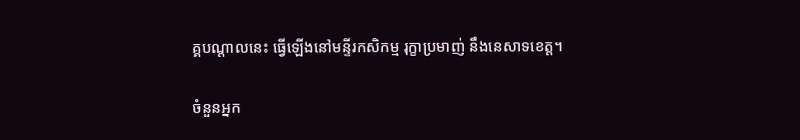គ្គបណ្តាលនេះ ធ្វើឡើងនៅមន្ទីរកសិកម្ម រុក្ខាប្រមាញ់ នឹងនេសាទខេត្ត។

ចំនួនអ្នក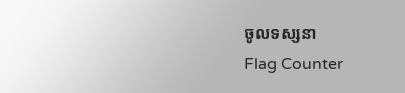ចូលទស្សនា
Flag Counter